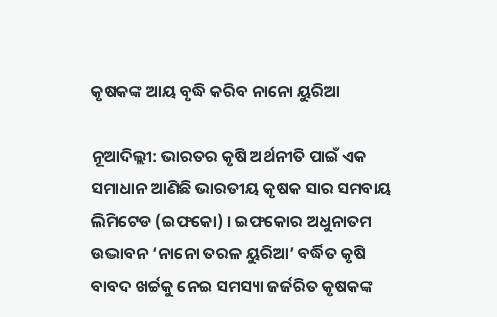କୃଷକଙ୍କ ଆୟ ବୃଦ୍ଧି କରିବ ନାନୋ ୟୁରିଆ

ନୂଆଦିଲ୍ଲୀ: ଭାରତର କୃଷି ଅର୍ଥନୀତି ପାଇଁ ଏକ ସମାଧାନ ଆଣିଛି ଭାରତୀୟ କୃଷକ ସାର ସମବାୟ ଲିମିଟେଡ (ଇଫକୋ) । ଇଫକୋର ଅଧୁନାତମ ଉଦ୍ଭାବନ ‘ନାନୋ ତରଳ ୟୁରିଆ’ ବର୍ଦ୍ଧିତ କୃଷି ବାବଦ ଖର୍ଚ୍ଚକୁ ନେଇ ସମସ୍ୟା ଜର୍ଜରିତ କୃଷକଙ୍କ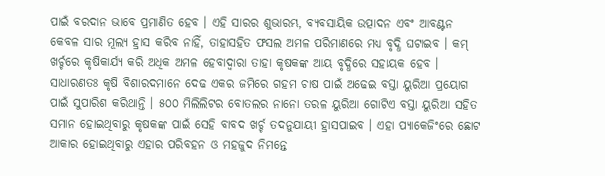ପାଇଁ ବରଦାନ ଭାବେ ପ୍ରମାଣିତ ହେବ । ଏହି ସାରର ଶୁଭାରମ୍ଭ, ବ୍ୟବସାୟିକ ଉତ୍ପାଦନ ଏବଂ ଆବଣ୍ଟନ କେବଳ ସାର ମୂଲ୍ୟ ହ୍ରାସ କରିବ ନାହିଁ, ତାହାସହିତ ଫସଲ ଅମଳ ପରିମାଣରେ ମଧ୍ୟ ବୃଦ୍ଧି ଘଟାଇବ । କମ୍‍ ଖର୍ଚ୍ଚରେ କୃଷିକାର୍ଯ୍ୟ କରି ଅଧିକ ଅମଳ ହେବାଦ୍ୱାରା ତାହା କୃଷକଙ୍କ ଆୟ ବୃଦ୍ଧିରେ ସହାୟକ ହେବ ।
ସାଧାରଣତଃ କୃଷି ବିଶାରଦମାନେ ଦେଢ ଏକର ଜମିରେ ଗହମ ଚାଷ ପାଇଁ ଅଢେଇ ବସ୍ତା ୟୁରିଆ ପ୍ରୟୋଗ ପାଇଁ ସୁପାରିଶ କରିଥାନ୍ତି । ୫୦୦ ମିଲିଲିଟର ବୋତଲର ନାନୋ ତରଳ ୟୁରିଆ ଗୋଟିଏ ବସ୍ତା ୟୁରିଆ ସହିତ ସମାନ ହୋଇଥିବାରୁ କୃଷକଙ୍କ ପାଇଁ ସେହି ବାବଦ ଖର୍ଚ୍ଚ ତଦନୁଯାୟୀ ହ୍ରାସପାଇବ । ଏହା ପ୍ୟାକେଜିଂରେ ଛୋଟ ଆକାର ହୋଇଥିବାରୁ ଏହାର ପରିବହନ ଓ ମହଜୁଦ ନିମନ୍ତେ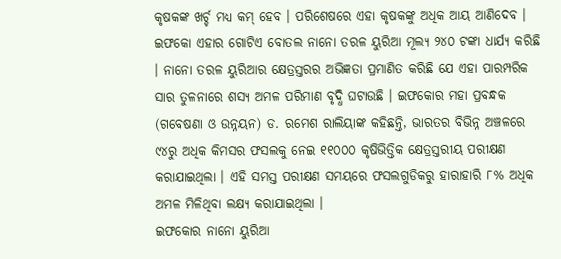କୃଷକଙ୍କ ଖର୍ଚ୍ଚ ମଧ୍ୟ କମ୍‍ ହେବ । ପରିଶେଷରେ ଏହା କୃଷକଙ୍କୁ ଅଧିକ ଆୟ ଆଣିଦେବ । ଇଫକୋ ଏହାର ଗୋଟିଏ ବୋତଲ ନାନୋ ତରଳ ୟୁରିଆ ମୂଲ୍ୟ ୨୪୦ ଟଙ୍କା ଧାର୍ଯ୍ୟ କରିଛି । ନାନୋ ତରଳ ୟୁରିଆର କ୍ଷେତ୍ରସ୍ତରର ଅଭିଜ୍ଞତା ପ୍ରମାଣିତ କରିଛି ଯେ ଏହା ପାରମ୍ପରିକ ସାର ତୁଳନାରେ ଶସ୍ୟ ଅମଳ ପରିମାଣ ବୃଦ୍ଧି ଘଟାଉଛି । ଇଫକୋର ମହା ପ୍ରବନ୍ଧକ (ଗବେଷଣା ଓ ଉନ୍ନୟନ) ଡ. ରମେଶ ରାଲିୟାଙ୍କ କହିଛନ୍ତି, ଭାରତର ବିଭିନ୍ନ ଅଞ୍ଚଳରେ ୯୪ରୁ ଅଧିକ କିମସର ଫସଲକୁ ନେଇ ୧୧୦୦୦ କୃଷିଭିତ୍ତିକ କ୍ଷେତ୍ରସ୍ତରୀୟ ପରୀକ୍ଷଣ କରାଯାଇଥିଲା । ଏହି ସମସ୍ତ ପରୀକ୍ଷଣ ସମୟରେ ଫସଲଗୁଡିକରୁ ହାରାହାରି ୮% ଅଧିକ ଅମଳ ମିଳିଥିବା ଲକ୍ଷ୍ୟ କରାଯାଇଥିଲା ।
ଇଫକୋର ନାନୋ ୟୁରିଆ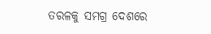ତରଳକୁ ସମଗ୍ର ଦେଶରେ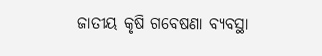ଜାତୀୟ କୃଷି ଗବେଷଣା ବ୍ୟବସ୍ଥା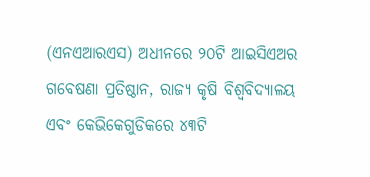(ଏନଏଆରଏସ) ଅଧୀନରେ ୨୦ଟି ଆଇସିଏଅର ଗବେଷଣା ପ୍ରତିଷ୍ଠାନ, ରାଜ୍ୟ କୃଷି ବିଶ୍ୱବିଦ୍ୟାଳୟ ଏବଂ କେଭିକେଗୁଡିକରେ ୪୩ଟି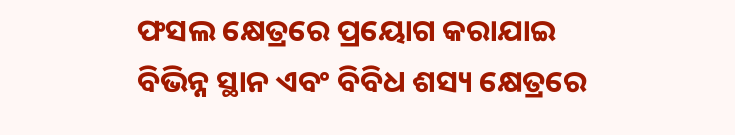ଫସଲ କ୍ଷେତ୍ରରେ ପ୍ରୟୋଗ କରାଯାଇ ବିଭିନ୍ନ ସ୍ଥାନ ଏବଂ ବିବିଧ ଶସ୍ୟ କ୍ଷେତ୍ରରେ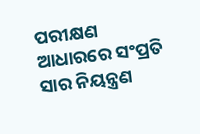ପରୀକ୍ଷଣ ଆଧାରରେ ସଂପ୍ରତି ସାର ନିୟନ୍ତ୍ରଣ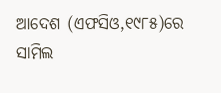ଆଦେଶ (ଏଫସିଓ,୧୯୮୫)ରେ ସାମିଲ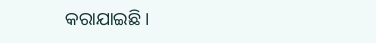କରାଯାଇଛି ।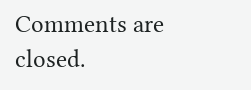Comments are closed.